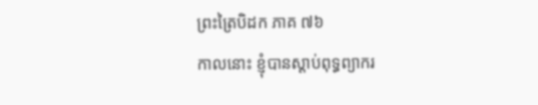ព្រះត្រៃបិដក ភាគ ៧៦
កាលនោះ ខ្ញុំបានស្ដាប់ពុទ្ធព្យាករ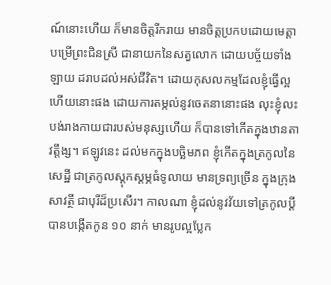ណ៍នោះហើយ ក៏មានចិត្តរីករាយ មានចិត្តប្រកបដោយមេត្តា បម្រើព្រះជិនស្រី ជានាយកនៃសត្វលោក ដោយបច្ច័យទាំងឡាយ ដរាបដល់អស់ជីវិត។ ដោយកុសលកម្មដែលខ្ញុំធ្វើល្អហើយនោះផង ដោយការតម្កល់នូវចេតនានោះផង លុះខ្ញុំលះបង់រាងកាយជារបស់មនុស្សហើយ ក៏បានទៅកើតក្នុងឋានតាវត្តឹង្ស។ ឥឡូវនេះ ដល់មកក្នុងបច្ឆិមភព ខ្ញុំកើតក្នុងត្រកូលនៃសេដ្ឋី ជាត្រកូលស្ដុកស្ដម្ភធំទូលាយ មានទ្រព្យច្រើន ក្នុងក្រុងសាវត្ថី ជាបុរីដ៏ប្រសើរ។ កាលណា ខ្ញុំដល់នូវវ័យទៅត្រកូលប្ដី បានបង្កើតកូន ១០ នាក់ មានរូបល្អប្លែក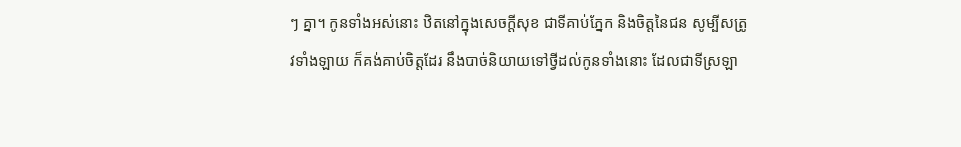ៗ គ្នា។ កូនទាំងអស់នោះ ឋិតនៅក្នុងសេចក្ដីសុខ ជាទីគាប់ភ្នែក និងចិត្តនៃជន សូម្បីសត្រូវទាំងឡាយ ក៏គង់គាប់ចិត្តដែរ នឹងបាច់និយាយទៅថ្វីដល់កូនទាំងនោះ ដែលជាទីស្រឡា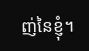ញ់នៃខ្ញុំ។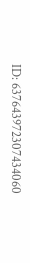ID: 637643972307434060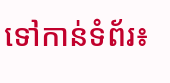ទៅកាន់ទំព័រ៖